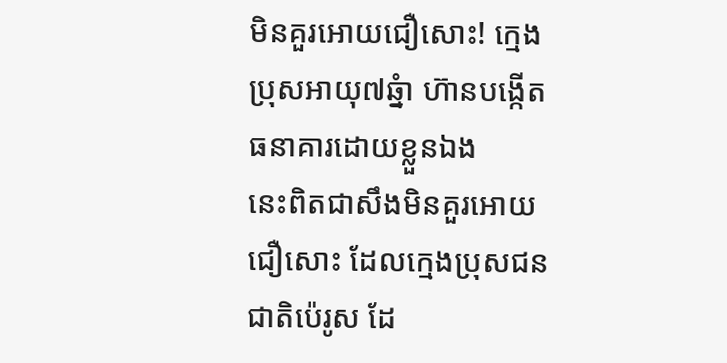មិនគួរអោយជឿសោះ! ក្មេងប្រុសអាយុ៧ឆ្នំា ហ៊ានបង្កើតធនាគារដោយខ្លួនឯង
នេះពិតជាសឹងមិនគួរអោយជឿសោះ ដែលក្មេងប្រុសជនជាតិប៉េរូស ដែ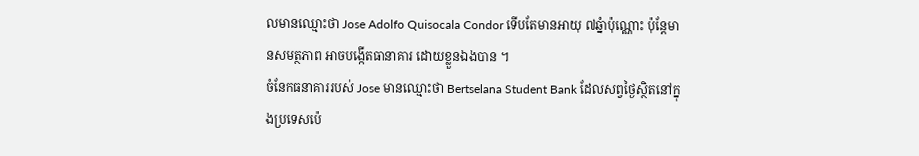លមានឈ្មោះថា Jose Adolfo Quisocala Condor ទើបតែមានអាយុ ៧ឆ្នំាប៉ុណ្ណោះ ប៉ុន្តែមានសមត្ថភាព អាចបង្កើតធានាគារ ដោយខ្លួនឯងបាន ។
ចំនែកធនាគាររបស់ Jose មានឈ្មោះថា Bertselana Student Bank ដែលសព្វថ្ងៃស្ថិតនៅក្នុងប្រទេសប៉េ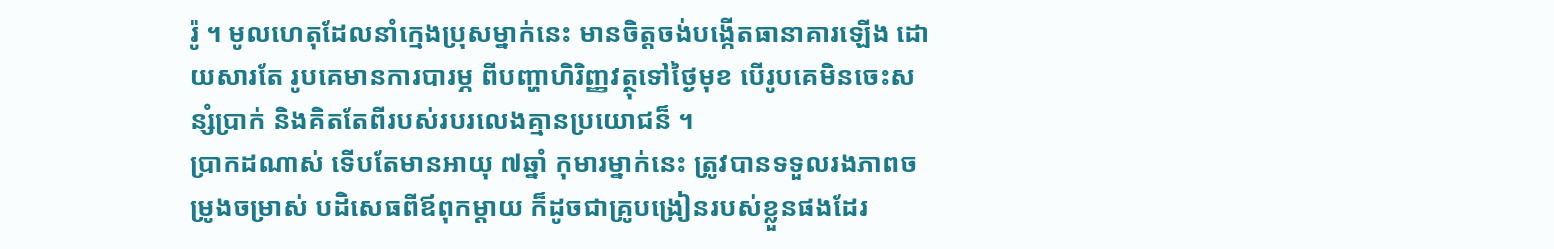រ៉ូ ។ មូលហេតុដែលនាំក្មេងប្រុសម្នាក់នេះ មានចិត្តចង់បង្កើតធានាគារឡើង ដោយសារតែ រូបគេមានការបារម្ភ ពីបញ្ហាហិរិញ្ញវត្ថុទៅថ្ងៃមុខ បើរូបគេមិនចេះសន្សំប្រាក់ និងគិតតែពីរបស់របរលេងគ្មានប្រយោជន៏ ។
ប្រាកដណាស់ ទើបតែមានអាយុ ៧ឆ្នាំ កុមារម្នាក់នេះ ត្រូវបានទទួលរងភាពចម្រូងចម្រាស់ បដិសេធពីឪពុកម្ដាយ ក៏ដូចជាគ្រូបង្រៀនរបស់ខ្លួនផងដែរ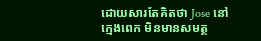ដោយសារតែគិតថា Jose នៅក្មេងពេក មិនមានសមត្ថ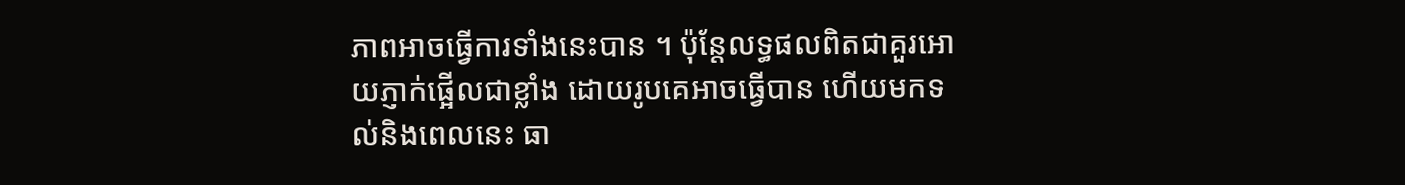ភាពអាចធ្វើការទាំងនេះបាន ។ ប៉ុន្តែលទ្ធផលពិតជាគួរអោយភ្ញាក់ផ្អើលជាខ្លាំង ដោយរូបគេអាចធ្វើបាន ហើយមកទល់និងពេលនេះ ធា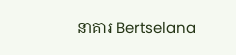នាគារ Bertselana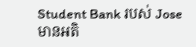Student Bank របស់ Jose មានអតិ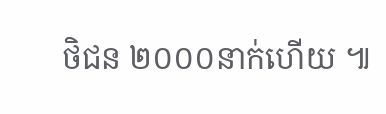ថិជន ២០០០នាក់ហើយ ៕